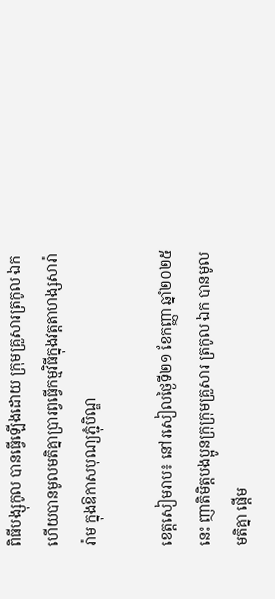ពិធីបង្សុកូល បានធ្វើឡើងដោយ ក្រុមគ្រួសារត្រកូល ឯក ហើយបានមូលមតិគ្នាប្រារព្វធ្វើកម្មវិធីក្នុងវត្តតាហង្សសារ៉ារ៉ាម ក្នុងឱកាសបុណ្យភ្ជុំបិណ្ឌ

ខេត្តសៀមរាប៖ នៅរសៀលថ្ងៃទី២១ ខែកញ្ញា ឆ្នាំ២០២៥នេះ ញាតិមិត្តបងប្អូនក្រុក្រុមគ្រួសារ ត្រកូល ឯក បានមូលមតិគ្នា ផ្តើម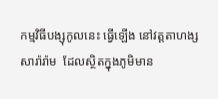កម្មវិធីបង្សុកូលនេះ ធ្វើឡើង នៅវត្តតាហង្សសារ៉ារ៉ាម  ដែលស្ថិតក្នុងភូមិមាន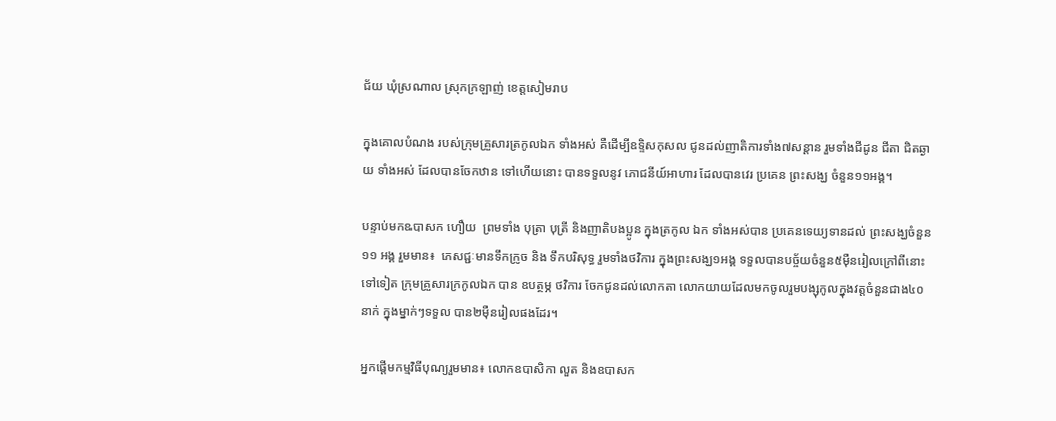ជ័យ ឃុំស្រណាល ស្រុកក្រឡាញ់ ខេត្តសៀមរាប

ក្នុងគោលបំណង របស់ក្រុមគ្រួសារត្រកូលឯក ទាំងអស់ គឺដើម្បីឧទ្ទិសកុសល ជូនដល់ញាតិការទាំង៧សន្ដាន រួមទាំងជីដូន ជីតា ជិតឆ្ងាយ ទាំងអស់ ដែលបានចែកឋាន ទៅហើយនោះ បានទទួលនូវ ភោជនីយ៍អាហារ ដែលបានវេរ ប្រគេន ព្រះសង្ឃ ចំនួន១១អង្គ។

បន្ទាប់មកឩបាសក ហឿយ  ព្រមទាំង បុត្រា បុត្រី និងញាតិបងប្អូន ក្នុងត្រកូល ឯក ទាំងអស់បាន ប្រគេនទេយ្យទានដល់ ព្រះសង្ឃចំនួន ១១ អង្គ រួមមាន៖  ភេសជ្ជៈមានទឹកក្រូច និង ទឹកបរិសុទ្ធ រួមទាំងថវិការ ក្នុងព្រះសង្ឃ១អង្គ ទទួលបានបច្ច័យចំនួន៥ម៉ឺនរៀលក្រៅពីនោះទៅទៀត ក្រុមគ្រួសារក្រកូលឯក បាន ឧបត្ថម្ភ ថវិការ ចែកជូនដល់លោកតា លោកយាយដែលមកចូលរួមបង្សុកូលក្នុងវត្តចំនួនជាង៤០ នាក់ ក្នុងម្នាក់ៗទទួល បាន២ម៉ឺនរៀលផងដែរ។

អ្នកផ្ដើមកម្មវិធីបុណ្យរួមមាន៖ លោកឧបាសិកា លួត និងឧបាសក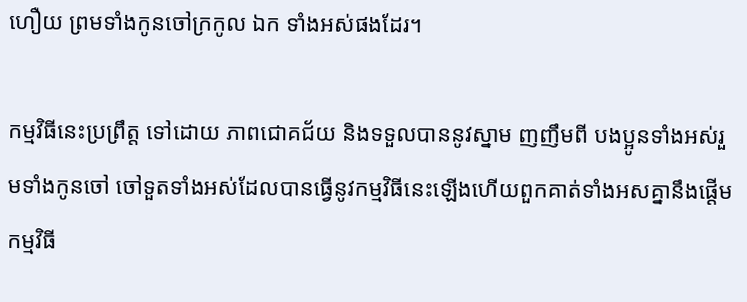ហឿយ ព្រមទាំងកូនចៅក្រកូល ឯក ទាំងអស់ផងដែរ។

កម្មវិធីនេះប្រព្រឹត្ត ទៅដោយ ភាពជោគជ័យ និងទទួលបាននូវស្នាម ញញឹមពី បងប្អូនទាំងអស់រួមទាំងកូនចៅ ចៅទួតទាំងអស់ដែលបានធ្វើនូវកម្មវិធីនេះឡើងហើយពួកគាត់ទាំងអសគ្នានឹងផ្តើមកម្មវិធី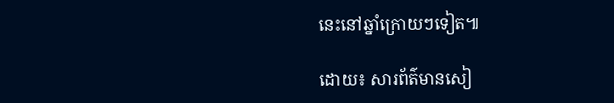នេះនៅឆ្នាំក្រោយៗទៀត៕

ដោយ៖ សារព័ត៌មានសៀ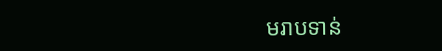មរាបទាន់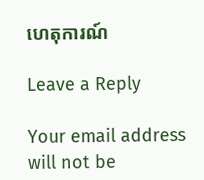ហេតុការណ៍

Leave a Reply

Your email address will not be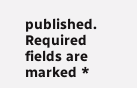published. Required fields are marked *